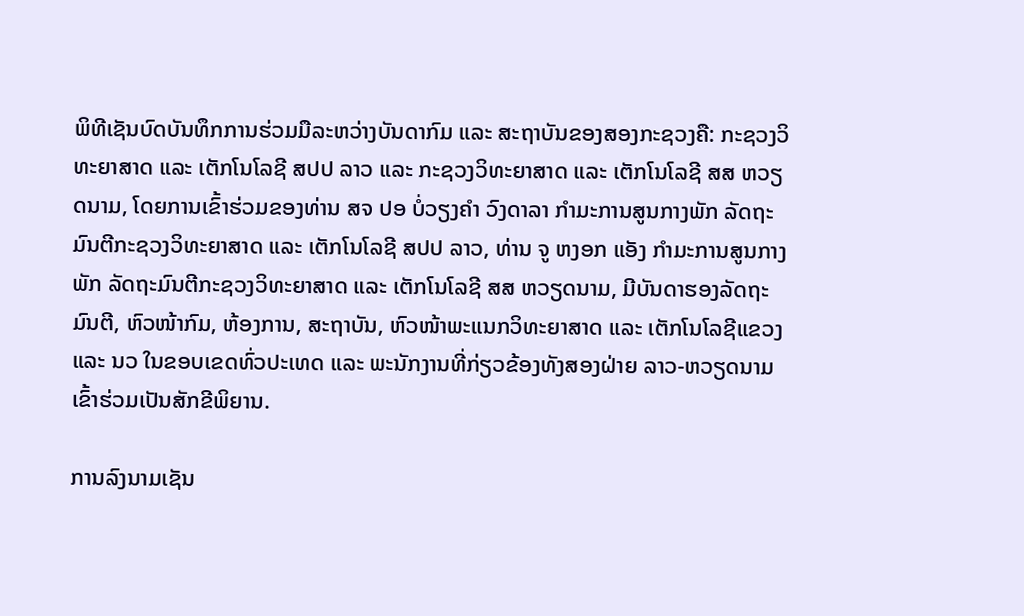ພິທີເຊັນບົດບັນທຶກການຮ່ວມມືລະຫວ່າງບັນດາກົມ ແລະ ສະຖາບັນຂອງສອງກະຊວງຄື: ກະຊວງວິທະຍາສາດ ແລະ ເຕັກໂນໂລຊີ ສປປ ລາວ ແລະ ກະຊວງວິທະຍາສາດ ແລະ ເຕັກໂນໂລຊີ ສສ ຫວຽດນາມ, ໂດຍການເຂົ້າຮ່ວມຂອງທ່ານ ສຈ ປອ ບໍ່ວຽງຄຳ ວົງດາລາ ກຳມະການສູນກາງພັກ ລັດຖະມົນຕີກະຊວງວິທະຍາສາດ ແລະ ເຕັກໂນໂລຊີ ສປປ ລາວ, ທ່ານ ຈູ ຫງອກ ແອັງ ກຳມະການສູນກາງພັກ ລັດຖະມົນຕີກະຊວງວິທະຍາສາດ ແລະ ເຕັກໂນໂລຊີ ສສ ຫວຽດນາມ, ມີບັນດາຮອງລັດຖະມົນຕີ, ຫົວໜ້າກົມ, ຫ້ອງການ, ສະຖາບັນ, ຫົວໜ້າພະແນກວິທະຍາສາດ ແລະ ເຕັກໂນໂລຊີແຂວງ ແລະ ນວ ໃນຂອບເຂດທົ່ວປະເທດ ແລະ ພະນັກງານທີ່ກ່ຽວຂ້ອງທັງສອງຝ່າຍ ລາວ-ຫວຽດນາມ ເຂົ້າຮ່ວມເປັນສັກຂີພິຍານ.

ການລົງນາມເຊັນ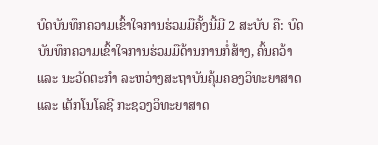ບົດບັນທຶກຄວາມເຂົ້າໃຈການຮ່ວມມືຄັ້ງນີ້ມີ 2 ສະບັບ ຄື: ບົດບັນທຶກຄວາມເຂົ້າໃຈການຮ່ວມມືດ້ານການກໍ່ສ້າງ, ຄົ້ນຄວ້າ ແລະ ນະວັດຕະກຳ ລະຫວ່າງສະຖາບັນຄຸ້ມຄອງວິທະຍາສາດ ແລະ ເຕັກໂນໂລຊີ ກະຊວງວິທະຍາສາດ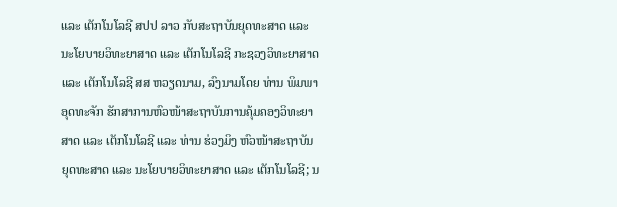ແລະ ເຕັກໂນໂລຊີ ສປປ ລາວ ກັບສະຖາບັນຍຸດທະສາດ ແລະ ນະໂຍບາຍວິທະຍາສາດ ແລະ ເຕັກໂນໂລຊີ ກະຊວງວິທະຍາສາດ ແລະ ເຕັກໂນໂລຊີ ສສ ຫວຽດນາມ, ລົງນາມໂດຍ ທ່ານ ພິມພາ ອຸດທະຈັກ ຮັກສາການຫົວໜ້າສະຖາບັນການຄຸ້ມຄອງວິທະຍາສາດ ແລະ ເຕັກໂນໂລຊີ ແລະ ທ່ານ ຮ່ວງມິງ ຫົວໜ້າສະຖາບັນຍຸດທະສາດ ແລະ ນະໂຍບາຍວິທະຍາສາດ ແລະ ເຕັກໂນໂລຊີ; ນ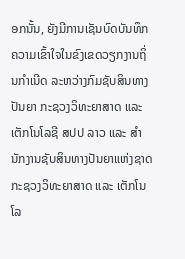ອກນັ້ນ, ຍັງມີການເຊັນບົດບັນທຶກຄວາມເຂົ້າໃຈໃນຂົງເຂດວຽກງານຖິ່ນກຳເນີດ ລະຫວ່າງກົມຊັບສິນທາງປັນຍາ ກະຊວງວິທະຍາສາດ ແລະ ເຕັກໂນໂລຊີ ສປປ ລາວ ແລະ ສຳນັກງານຊັບສິນທາງປັນຍາແຫ່ງຊາດ ກະຊວງວິທະຍາສາດ ແລະ ເຕັກໂນໂລ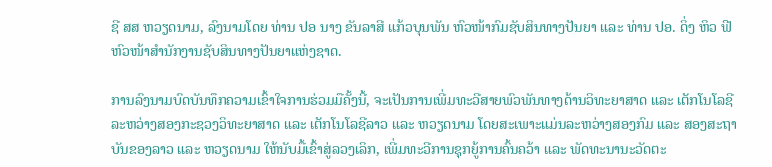ຊີ ສສ ຫວຽດນາມ, ລົງນາມໂດຍ ທ່ານ ປອ ນາງ ຂັນລາສີ ແກ້ວບຸນພັນ ຫົວໜ້າກົມຊັບສິນທາງປັນຍາ ແລະ ທ່ານ ປອ. ດິ່ງ ຫິວ ຟີ ຫົວໜ້າສໍານັກງານຊັບສິນທາງປັນຍາແຫ່ງຊາດ.

ການລົງນາມບົດບັນທຶກຄວາມເຂົ້າໃຈການຮ່ວມມືຄັ້ງນີ້, ຈະເປັນການເພີ່ມທະວີສາຍພົວພັນທາງດ້ານວິທະຍາສາດ ແລະ ເຕັກໂນໂລຊີ ລະຫວ່າງສອງກະຊວງວິທະຍາສາດ ແລະ ເຕັກໂນໂລຊີລາວ ແລະ ຫວຽດນາມ ໂດຍສະເພາະແມ່ນລະຫວ່າງສອງກົມ ແລະ ສອງສະຖາບັນຂອງລາວ ແລະ ຫວຽດນາມ ໃຫ້ນັບມື້ເຂົ້າສູ່ລວງເລິກ, ເພີ່ມທະວີການຊຸກຍູ້ການຄົ້ນຄວ້າ ແລະ ພັດທະນານະວັດຕະ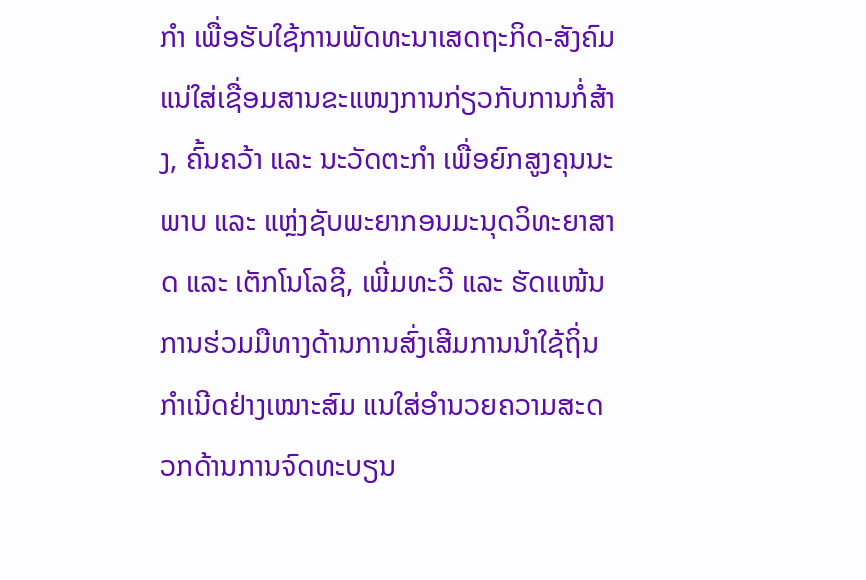ກຳ ເພື່ອຮັບໃຊ້ການພັດທະນາເສດຖະກິດ-ສັງຄົມ ແນ່ໃສ່ເຊື່ອມສານຂະແໜງການກ່ຽວກັບການກໍ່ສ້າງ, ຄົ້ນຄວ້າ ແລະ ນະວັດຕະກຳ ເພື່ອຍົກສູງຄຸນນະພາບ ແລະ ແຫຼ່ງຊັບພະຍາກອນມະນຸດວິທະຍາສາດ ແລະ ເຕັກໂນໂລຊີ, ເພີ່ມທະວີ ແລະ ຮັດແໜ້ນການຮ່ວມມືທາງດ້ານການສົ່ງເສີມການນຳໃຊ້ຖິ່ນກຳເນີດຢ່າງເໝາະສົມ ແນໃສ່ອຳນວຍຄວາມສະດວກດ້ານການຈົດທະບຽນ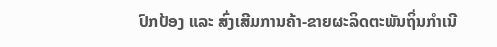ປົກປ້ອງ ແລະ ສົ່ງເສີມການຄ້າ-ຂາຍຜະລິດຕະພັນຖິ່ນກຳເນີ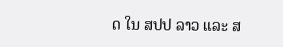ດ ໃນ ສປປ ລາວ ແລະ ສ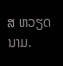ສ ຫວຽດນາມ.